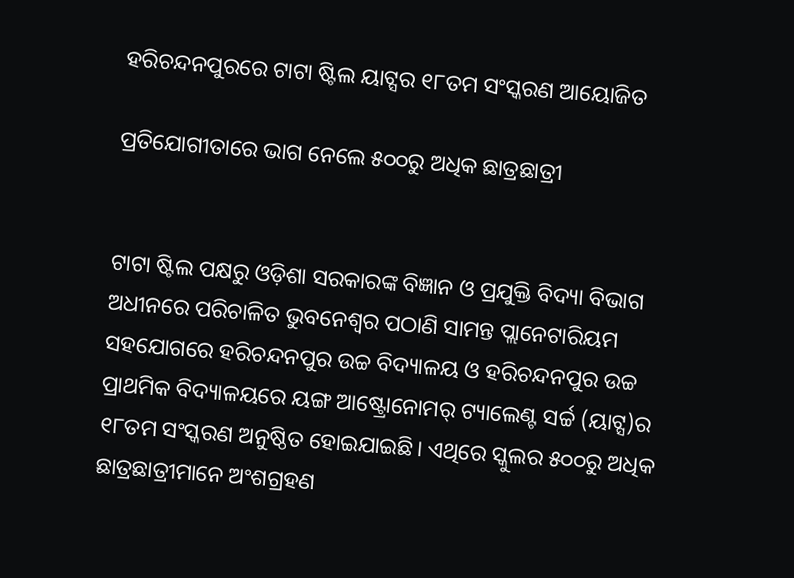ହରିଚନ୍ଦନପୁରରେ ଟାଟା ଷ୍ଟିଲ ୟାଟ୍ସର ୧୮ତମ ସଂସ୍କରଣ ଆୟୋଜିତ

ପ୍ରତିଯୋଗୀତାରେ ଭାଗ ନେଲେ ୫୦୦ରୁ ଅଧିକ ଛାତ୍ରଛାତ୍ରୀ


ଟାଟା ଷ୍ଟିଲ ପକ୍ଷରୁ ଓଡ଼ିଶା ସରକାରଙ୍କ ବିଜ୍ଞାନ ଓ ପ୍ରଯୁକ୍ତି ବିଦ୍ୟା ବିଭାଗ ଅଧୀନରେ ପରିଚାଳିତ ଭୁବନେଶ୍ୱର ପଠାଣି ସାମନ୍ତ ପ୍ଲାନେଟାରିୟମ ସହଯୋଗରେ ହରିଚନ୍ଦନପୁର ଉଚ୍ଚ ବିଦ୍ୟାଳୟ ଓ ହରିଚନ୍ଦନପୁର ଉଚ୍ଚ ପ୍ରାଥମିକ ବିଦ୍ୟାଳୟରେ ୟଙ୍ଗ ଆଷ୍ଟ୍ରୋନୋମର୍ ଟ୍ୟାଲେଣ୍ଟ ସର୍ଚ୍ଚ (ୟାଟ୍ସ)ର ୧୮ତମ ସଂସ୍କରଣ ଅନୁଷ୍ଠିତ ହୋଇଯାଇଛି। ଏଥିରେ ସ୍କୁଲର ୫୦୦ରୁ ଅଧିକ ଛାତ୍ରଛାତ୍ରୀମାନେ ଅଂଶଗ୍ରହଣ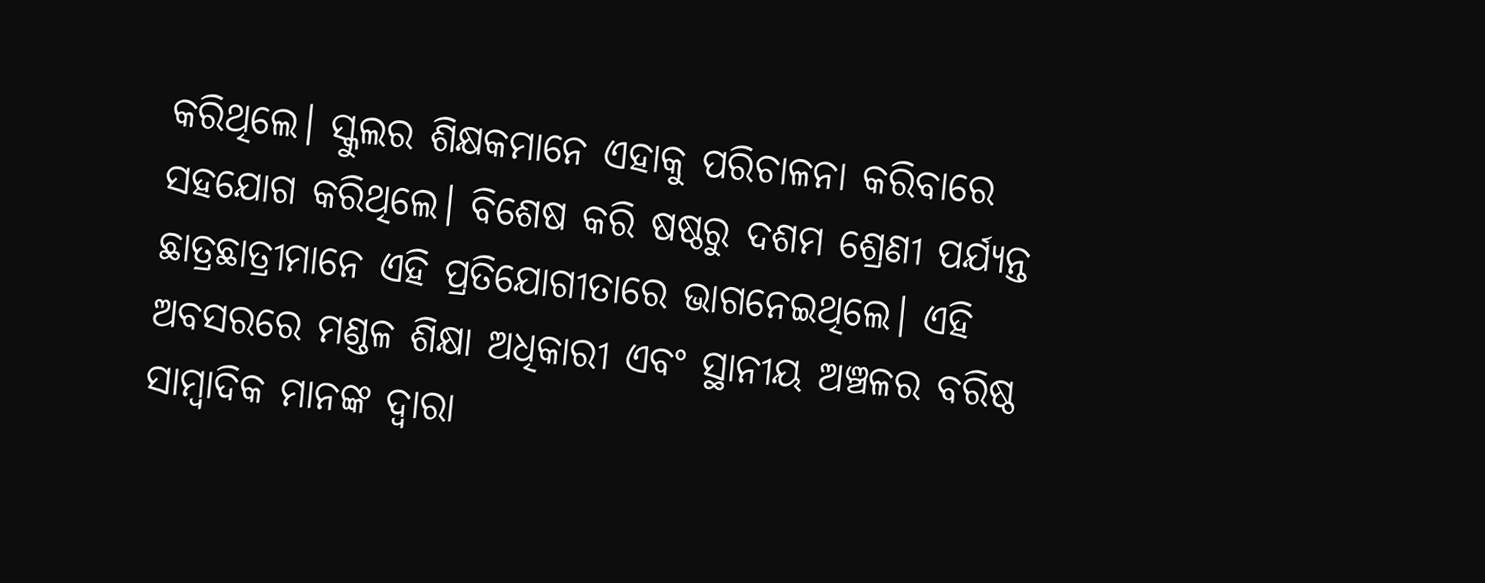କରିଥିଲେ। ସ୍କୁଲର ଶିକ୍ଷକମାନେ ଏହାକୁ ପରିଚାଳନା କରିବାରେ ସହଯୋଗ କରିଥିଲେ। ବିଶେଷ କରି ଷଷ୍ଠରୁ ଦଶମ ଶ୍ରେଣୀ ପର୍ଯ୍ୟନ୍ତ ଛାତ୍ରଛାତ୍ରୀମାନେ ଏହି ପ୍ରତିଯୋଗୀତାରେ ଭାଗନେଇଥିଲେ। ଏହି ଅବସରରେ ମଣ୍ଡଳ ଶିକ୍ଷା ଅଧିକାରୀ ଏବଂ ସ୍ଥାନୀୟ ଅଞ୍ଚଳର ବରିଷ୍ଠ ସାମ୍ବାଦିକ ମାନଙ୍କ ଦ୍ୱାରା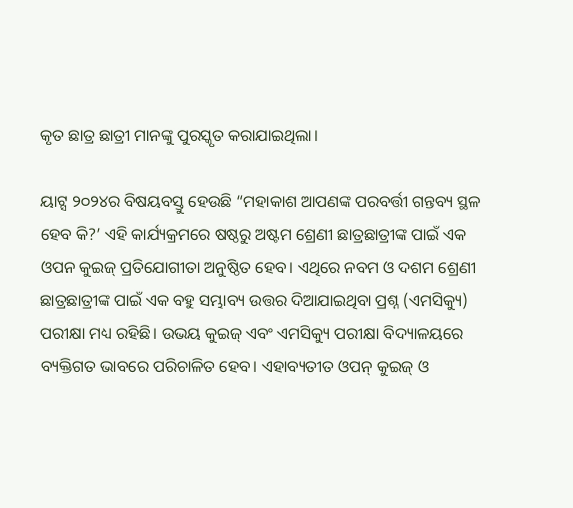କୃତ ଛାତ୍ର ଛାତ୍ରୀ ମାନଙ୍କୁ ପୁରସ୍କୃତ କରାଯାଇଥିଲା।

ୟାଟ୍ସ ୨୦୨୪ର ବିଷୟବସ୍ତୁ ହେଉଛି “ମହାକାଶ ଆପଣଙ୍କ ପରବର୍ତ୍ତୀ ଗନ୍ତବ୍ୟ ସ୍ଥଳ ହେବ କି?’ ଏହି କାର୍ଯ୍ୟକ୍ରମରେ ଷଷ୍ଠରୁ ଅଷ୍ଟମ ଶ୍ରେଣୀ ଛାତ୍ରଛାତ୍ରୀଙ୍କ ପାଇଁ ଏକ ଓପନ କୁଇଜ୍ ପ୍ରତିଯୋଗୀତା ଅନୁଷ୍ଠିତ ହେବ। ଏଥିରେ ନବମ ଓ ଦଶମ ଶ୍ରେଣୀ ଛାତ୍ରଛାତ୍ରୀଙ୍କ ପାଇଁ ଏକ ବହୁ ସମ୍ଭାବ୍ୟ ଉତ୍ତର ଦିଆଯାଇଥିବା ପ୍ରଶ୍ନ (ଏମସିକ୍ୟୁ) ପରୀକ୍ଷା ମଧ୍ୟ ରହିଛି। ଉଭୟ କୁଇଜ୍ ଏବଂ ଏମସିକ୍ୟୁ ପରୀକ୍ଷା ବିଦ୍ୟାଳୟରେ ବ୍ୟକ୍ତିଗତ ଭାବରେ ପରିଚାଳିତ ହେବ। ଏହାବ୍ୟତୀତ ଓପନ୍ କୁଇଜ୍ ଓ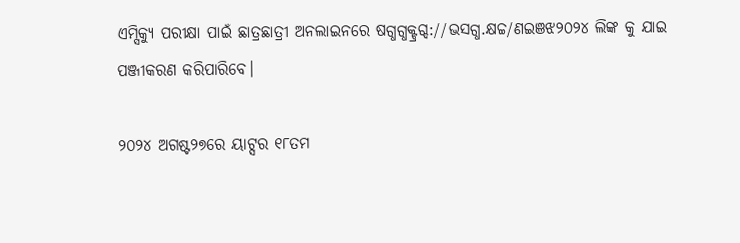ଏମ୍ସିକ୍ୟୁ ପରୀକ୍ଷା ପାଇଁ ଛାତ୍ରଛାତ୍ରୀ ଅନଲାଇନରେ ଷଗ୍ଧଗ୍ଧକ୍ଟ୍ରଗ୍ଦ://ଭସଗ୍ଧ.କ୍ଷଚ୍ଚ/ଣଇଞଝ୨୦୨୪ ଲିଙ୍କ କୁ ଯାଇ ପଞ୍ଜୀକରଣ କରିପାରିବେ।

୨୦୨୪ ଅଗଷ୍ଟ୨୭ରେ ୟାଟ୍ସର ୧୮ତମ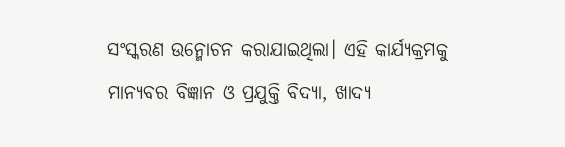ସଂସ୍କରଣ ଉନ୍ମୋଚନ କରାଯାଇଥିଲା। ଏହି କାର୍ଯ୍ୟକ୍ରମକୁ ମାନ୍ୟବର ବିଜ୍ଞାନ ଓ ପ୍ରଯୁକ୍ତି ବିଦ୍ୟା, ଖାଦ୍ୟ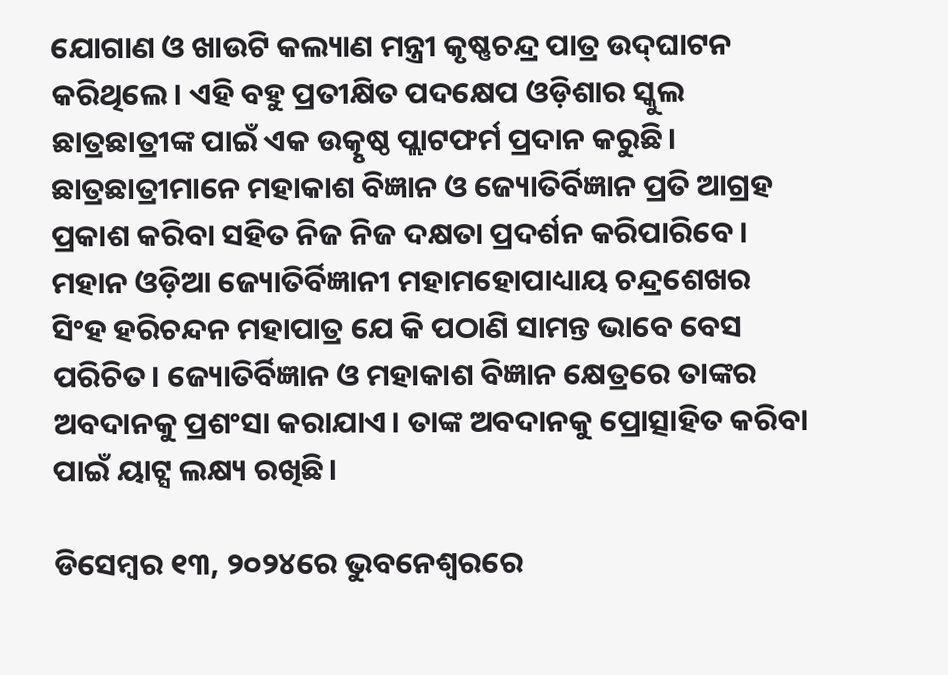ଯୋଗାଣ ଓ ଖାଉଟି କଲ୍ୟାଣ ମନ୍ତ୍ରୀ କୃଷ୍ଣଚନ୍ଦ୍ର ପାତ୍ର ଉଦ୍‌ଘାଟନ କରିଥିଲେ। ଏହି ବହୁ ପ୍ରତୀକ୍ଷିତ ପଦକ୍ଷେପ ଓଡ଼ିଶାର ସ୍କୁଲ ଛାତ୍ରଛାତ୍ରୀଙ୍କ ପାଇଁ ଏକ ଉତ୍କୃଷ୍ଠ ପ୍ଲାଟଫର୍ମ ପ୍ରଦାନ କରୁଛି। ଛାତ୍ରଛାତ୍ରୀମାନେ ମହାକାଶ ବିଜ୍ଞାନ ଓ ଜ୍ୟୋତିର୍ବିଜ୍ଞାନ ପ୍ରତି ଆଗ୍ରହ ପ୍ରକାଶ କରିବା ସହିତ ନିଜ ନିଜ ଦକ୍ଷତା ପ୍ରଦର୍ଶନ କରିପାରିବେ। ମହାନ ଓଡ଼ିଆ ଜ୍ୟୋତିର୍ବିଜ୍ଞାନୀ ମହାମହୋପାଧ୍ୟାୟ ଚନ୍ଦ୍ରଶେଖର ସିଂହ ହରିଚନ୍ଦନ ମହାପାତ୍ର ଯେ କି ପଠାଣି ସାମନ୍ତ ଭାବେ ବେସ ପରିଚିତ। ଜ୍ୟୋତିର୍ବିଜ୍ଞାନ ଓ ମହାକାଶ ବିଜ୍ଞାନ କ୍ଷେତ୍ରରେ ତାଙ୍କର ଅବଦାନକୁ ପ୍ରଶଂସା କରାଯାଏ। ତାଙ୍କ ଅବଦାନକୁ ପ୍ରୋତ୍ସାହିତ କରିବା ପାଇଁ ୟାଟ୍ସ ଲକ୍ଷ୍ୟ ରଖିଛି।

ଡିସେମ୍ବର ୧୩, ୨୦୨୪ରେ ଭୁବନେଶ୍ୱରରେ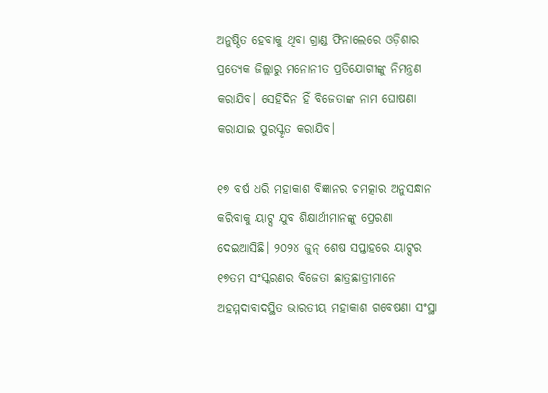ଅନୁଷ୍ଠିତ ହେବାକୁ ଥିବା ଗ୍ରାଣ୍ଡ ଫିନାଲେରେ ଓଡ଼ିଶାର ପ୍ରତ୍ୟେକ ଜିଲ୍ଲାରୁ ମନୋନୀତ ପ୍ରତିଯୋଗୀଙ୍କୁ ନିମନ୍ତ୍ରଣ କରାଯିବ। ସେହିଦିନ ହିଁ ବିଜେତାଙ୍କ ନାମ ଘୋଷଣା କରାଯାଇ ପୁରସ୍କୃତ କରାଯିବ।

୧୭ ବର୍ଷ ଧରି ମହାକାଶ ବିଜ୍ଞାନର ଚମତ୍କାର ଅନୁସନ୍ଧାନ କରିବାକୁ ୟାଟ୍ସ ଯୁବ ଶିକ୍ଷାର୍ଥୀମାନଙ୍କୁ ପ୍ରେରଣା ଦେଇଆସିଛି। ୨୦୨୪ ଜୁନ୍ ଶେଷ ସପ୍ତାହରେ ୟାଟ୍ସର ୧୭ତମ ସଂସ୍କରଣର ବିଜେତା ଛାତ୍ରଛାତ୍ରୀମାନେ ଅହମ୍ମଦାବାଦସ୍ଥିତ ଭାରତୀୟ ମହାକାଶ ଗବେଷଣା ସଂସ୍ଥା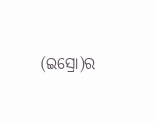(ଇସ୍ରୋ)ର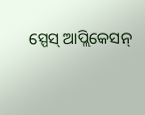ସ୍ପେସ୍ ଆପ୍ଲିକେସନ୍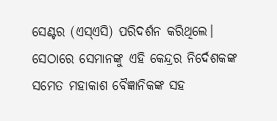ସେଣ୍ଟର (ଏସ୍‌ଏସି) ପରିଦର୍ଶନ କରିଥିଲେ। ସେଠାରେ ସେମାନଙ୍କୁ ଏହି କେନ୍ଦ୍ରର ନିର୍ଦେଶକଙ୍କ ସମେତ ମହାକାଶ ବୈଜ୍ଞାନିକଙ୍କ ସହ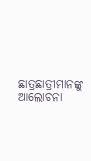ଛାତ୍ରଛାତ୍ରୀମାନଙ୍କୁ ଆଲୋଚନା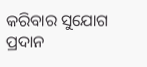କରିବାର ସୁଯୋଗ ପ୍ରଦାନ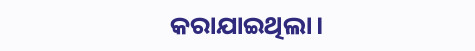କରାଯାଇଥିଲା।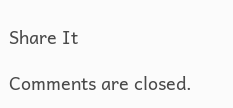Share It

Comments are closed.